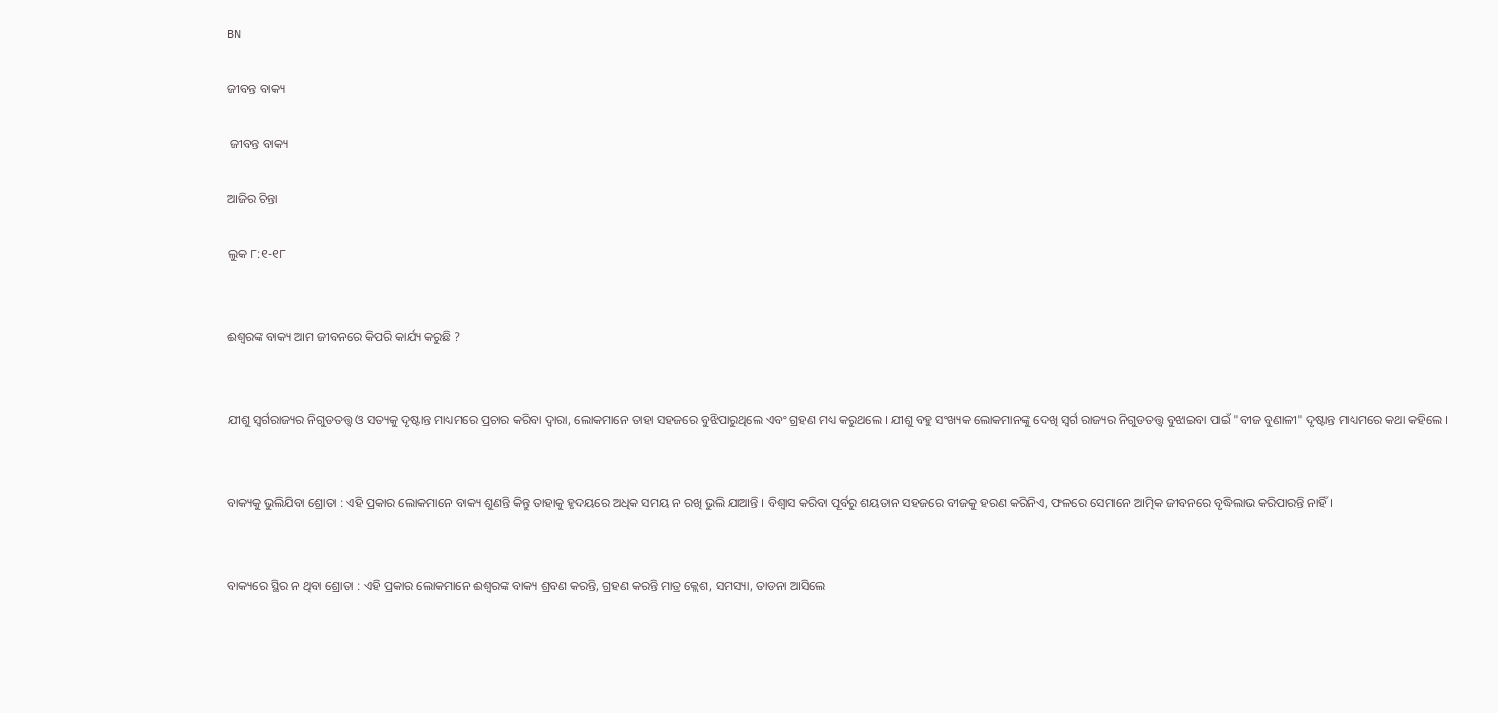BN

ଜୀବନ୍ତ ବାକ୍ୟ

 ଜୀବନ୍ତ ବାକ୍ୟ

ଆଜିର ଚିନ୍ତା

ଲୁକ ୮:୧-୧୮


ଈଶ୍ଵରଙ୍କ ବାକ୍ୟ ଆମ ଜୀବନରେ କିପରି କାର୍ଯ୍ୟ କରୁଛି ?


ଯୀଶୁ ସ୍ୱର୍ଗରାଜ୍ୟର ନିଗୁଡତତ୍ତ୍ଵ ଓ ସତ୍ୟକୁ ଦୃଷ୍ଟାନ୍ତ ମାଧ୍ୟମରେ ପ୍ରଚାର କରିବା ଦ୍ଵାରା, ଲୋକମାନେ ତାହା ସହଜରେ ବୁଝିପାରୁଥିଲେ ଏବଂ ଗ୍ରହଣ ମଧ୍ୟ କରୁଥଲେ । ଯୀଶୁ ବହୁ ସଂଖ୍ୟକ ଲୋକମାନଙ୍କୁ ଦେଖି ସ୍ବର୍ଗ ରାଜ୍ୟର ନିଗୁଡତତ୍ତ୍ୱ ବୁଝାଇବା ପାଇଁ "ବୀଜ ବୁଣାଳୀ" ଦୃଷ୍ଟାନ୍ତ ମାଧ୍ୟମରେ କଥା କହିଲେ ।


ବାକ୍ୟକୁ ଭୁଲିଯିବା ଶ୍ରୋତା : ଏହି ପ୍ରକାର ଲୋକମାନେ ବାକ୍ୟ ଶୁଣନ୍ତି କିନ୍ତୁ ତାହାକୁ ହୃଦୟରେ ଅଧିକ ସମୟ ନ ରଖି ଭୁଲି ଯାଆନ୍ତି । ବିଶ୍ଵାସ କରିବା ପୂର୍ବରୁ ଶୟତାନ ସହଜରେ ବୀଜକୁ ହରଣ କରିନିଏ, ଫଳରେ ସେମାନେ ଆତ୍ମିକ ଜୀବନରେ ବୃଦ୍ଧିଲାଭ କରିପାରନ୍ତି ନାହିଁ ।


ବାକ୍ୟରେ ସ୍ଥିର ନ ଥିବା ଶ୍ରୋତା : ଏହି ପ୍ରକାର ଲୋକମାନେ ଈଶ୍ୱରଙ୍କ ବାକ୍ୟ ଶ୍ରବଣ କରନ୍ତି, ଗ୍ରହଣ କରନ୍ତି ମାତ୍ର କ୍ଲେଶ, ସମସ୍ୟା, ତାଡନା ଆସିଲେ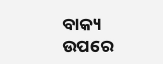ବାକ୍ୟ ଉପରେ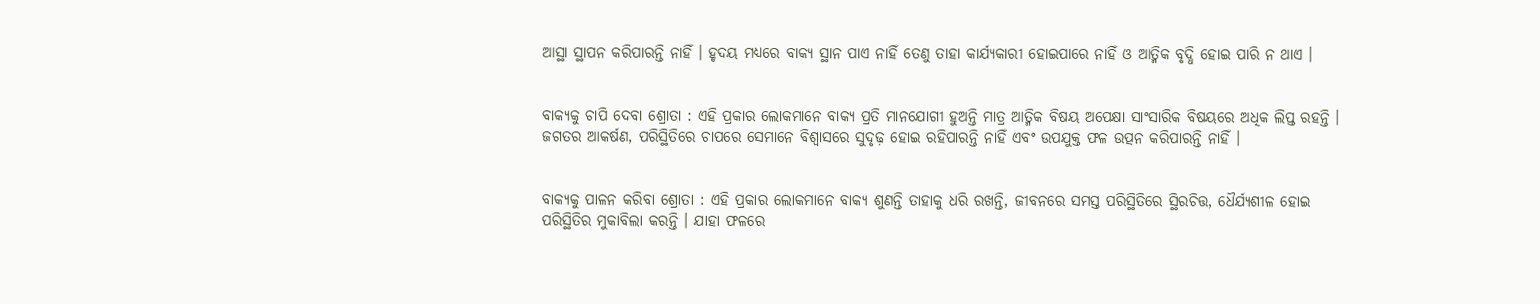ଆସ୍ଥା ସ୍ଥାପନ କରିପାରନ୍ତି ନାହିଁ । ହୃଦୟ ମଧ୍ୟରେ ବାକ୍ୟ ସ୍ଥାନ ପାଏ ନାହିଁ ତେଣୁ ତାହା କାର୍ଯ୍ୟକାରୀ ହୋଇପାରେ ନାହିଁ ଓ ଆତ୍ମିକ ବୃଦ୍ଧି ହୋଇ ପାରି ନ ଥାଏ ।


ବାକ୍ୟକୁ ଚାପି ଦେବା ଶ୍ରୋତା : ଏହି ପ୍ରକାର ଲୋକମାନେ ବାକ୍ୟ ପ୍ରତି ମାନଯୋଗୀ ହୁଅନ୍ତି ମାତ୍ର ଆତ୍ମିକ ବିଷୟ ଅପେକ୍ଷା ସାଂସାରିକ ବିଷୟରେ ଅଧିକ ଲିପ୍ତ ରହନ୍ତି । ଜଗତର ଆକର୍ଷଣ, ପରିସ୍ଥିତିରେ ଚାପରେ ସେମାନେ ବିଶ୍ଵାସରେ ସୁଦୃଢ଼ ହୋଇ ରହିପାରନ୍ତି ନାହିଁ ଏବଂ ଉପଯୁକ୍ତ ଫଳ ଉତ୍ପନ କରିପାରନ୍ତି ନାହିଁ ।


ବାକ୍ୟକୁ ପାଳନ କରିବା ଶ୍ରୋତା : ଏହି ପ୍ରକାର ଲୋକମାନେ ବାକ୍ୟ ଶୁଣନ୍ତି ତାହାକୁ ଧରି ରଖନ୍ତି, ଜୀବନରେ ସମସ୍ତ ପରିସ୍ଥିତିରେ ସ୍ଥିରଚିତ୍ତ, ଧୈର୍ଯ୍ୟଶୀଳ ହୋଇ ପରିସ୍ଥିତିର ମୁକାବିଲା କରନ୍ତି । ଯାହା ଫଳରେ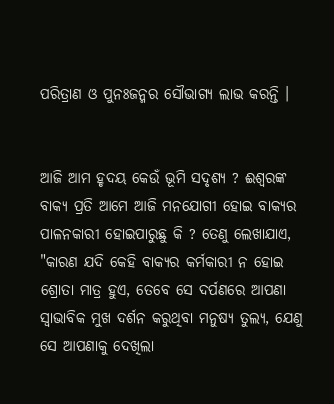ପରିତ୍ରାଣ ଓ ପୁନଃଜନ୍ମର ସୌଭାଗ୍ୟ ଲାଭ କରନ୍ତି ।


ଆଜି ଆମ ହୃଦୟ କେଉଁ ଭୂମି ସଦୃଶ୍ୟ ? ଈଶ୍ଵରଙ୍କ ବାକ୍ୟ ପ୍ରତି ଆମେ ଆଜି ମନଯୋଗୀ ହୋଇ ବାକ୍ୟର ପାଳନକାରୀ ହୋଇପାରୁଛୁ କି ? ତେଣୁ ଲେଖାଯାଏ, "କାରଣ ଯଦି କେହି ବାକ୍ୟର କର୍ମକାରୀ ନ ହୋଇ ଶ୍ରୋତା ମାତ୍ର ହୁଏ, ତେବେ ସେ ଦର୍ପଣରେ ଆପଣା ସ୍ଵାଭାବିକ ମୁଖ ଦର୍ଶନ କରୁଥିବା ମନୁଷ୍ୟ ତୁଲ୍ୟ, ଯେଣୁ ସେ ଆପଣାକୁ ଦେଖିଲା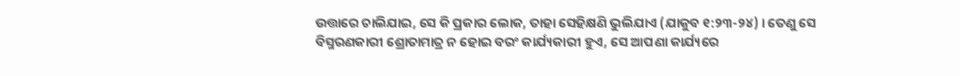ଉତ୍ତାରେ ଚାଲିଯାଇ, ସେ କି ପ୍ରକାର ଲୋକ, ତାହା ସେହିକ୍ଷଣି ଭୁଲିଯାଏ (ଯାକୁବ ୧:୨୩-୨୪) । ତେଣୁ ସେ ବିସ୍ମରଣକାରୀ ଶ୍ରୋତାମାତ୍ର ନ ହୋଇ ବରଂ କାର୍ଯ୍ୟକାରୀ ହୁଏ, ସେ ଆପଣା କାର୍ଯ୍ୟରେ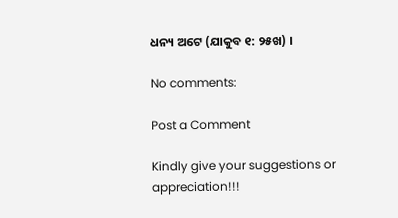ଧନ୍ୟ ଅଟେ (ଯାକୁବ ୧: ୨୫ଖ) ।

No comments:

Post a Comment

Kindly give your suggestions or appreciation!!!